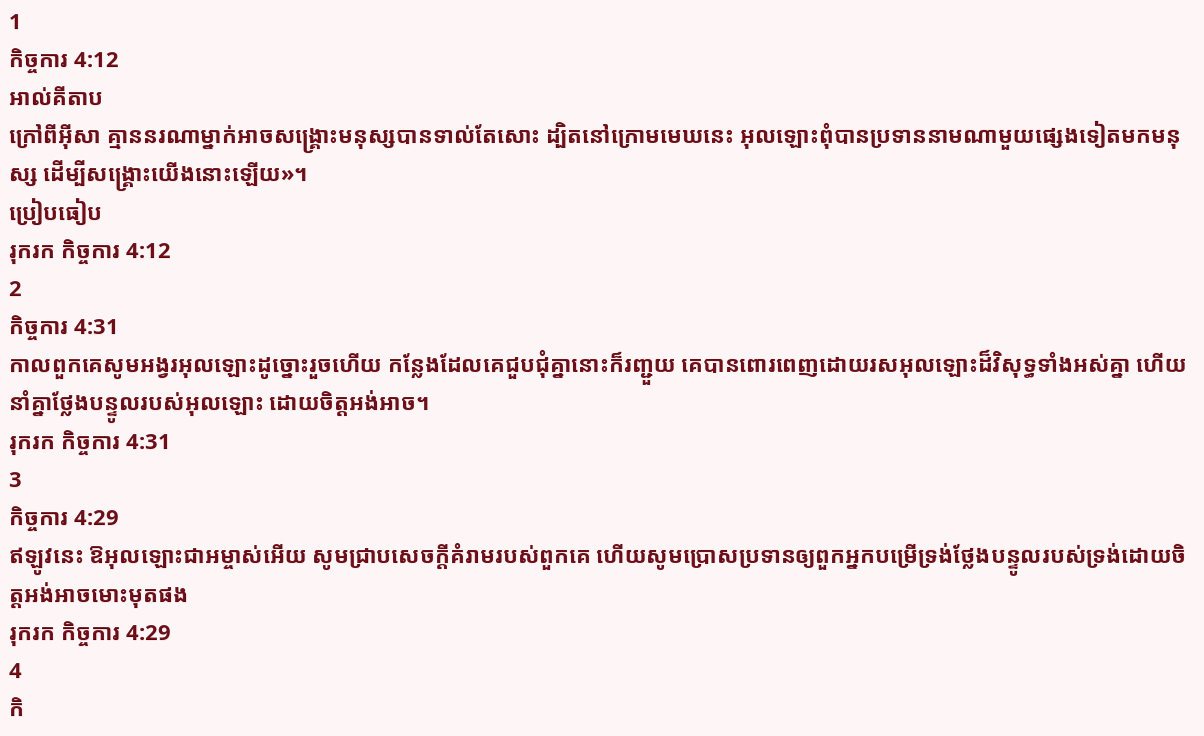1
កិច្ចការ 4:12
អាល់គីតាប
ក្រៅពីអ៊ីសា គ្មាននរណាម្នាក់អាចសង្គ្រោះមនុស្សបានទាល់តែសោះ ដ្បិតនៅក្រោមមេឃនេះ អុលឡោះពុំបានប្រទាននាមណាមួយផ្សេងទៀតមកមនុស្ស ដើម្បីសង្គ្រោះយើងនោះឡើយ»។
ប្រៀបធៀប
រុករក កិច្ចការ 4:12
2
កិច្ចការ 4:31
កាលពួកគេសូមអង្វរអុលឡោះដូច្នោះរួចហើយ កន្លែងដែលគេជួបជុំគ្នានោះក៏រញ្ជួយ គេបានពោរពេញដោយរសអុលឡោះដ៏វិសុទ្ធទាំងអស់គ្នា ហើយនាំគ្នាថ្លែងបន្ទូលរបស់អុលឡោះ ដោយចិត្ដអង់អាច។
រុករក កិច្ចការ 4:31
3
កិច្ចការ 4:29
ឥឡូវនេះ ឱអុលឡោះជាអម្ចាស់អើយ សូមជ្រាបសេចក្ដីគំរាមរបស់ពួកគេ ហើយសូមប្រោសប្រទានឲ្យពួកអ្នកបម្រើទ្រង់ថ្លែងបន្ទូលរបស់ទ្រង់ដោយចិត្ដអង់អាចមោះមុតផង
រុករក កិច្ចការ 4:29
4
កិ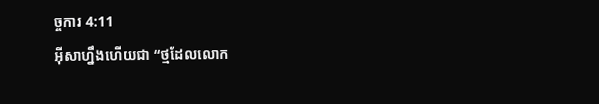ច្ចការ 4:11
អ៊ីសាហ្នឹងហើយជា “ថ្មដែលលោក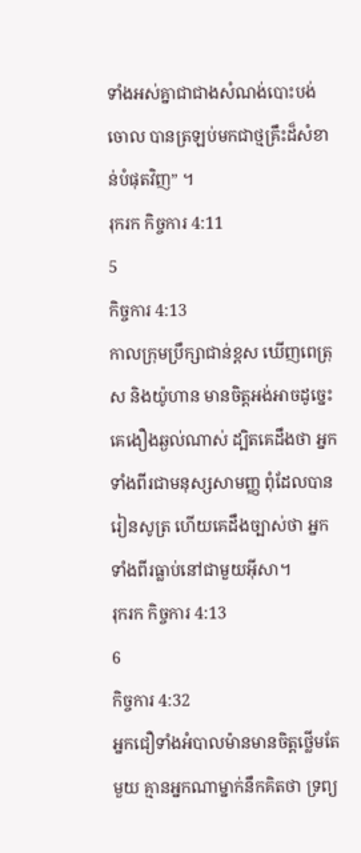ទាំងអស់គ្នាជាជាងសំណង់បោះបង់ចោល បានត្រឡប់មកជាថ្មគ្រឹះដ៏សំខាន់បំផុតវិញ” ។
រុករក កិច្ចការ 4:11
5
កិច្ចការ 4:13
កាលក្រុមប្រឹក្សាជាន់ខ្ពស ឃើញពេត្រុស និងយ៉ូហាន មានចិត្ដអង់អាចដូច្នេះ គេងឿងឆ្ងល់ណាស់ ដ្បិតគេដឹងថា អ្នកទាំងពីរជាមនុស្សសាមញ្ញ ពុំដែលបានរៀនសូត្រ ហើយគេដឹងច្បាស់ថា អ្នកទាំងពីរធ្លាប់នៅជាមួយអ៊ីសា។
រុករក កិច្ចការ 4:13
6
កិច្ចការ 4:32
អ្នកជឿទាំងអំបាលម៉ានមានចិត្ដថ្លើមតែមួយ គ្មានអ្នកណាម្នាក់នឹកគិតថា ទ្រព្យ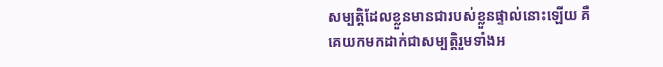សម្បត្តិដែលខ្លួនមានជារបស់ខ្លួនផ្ទាល់នោះឡើយ គឺគេយកមកដាក់ជាសម្បត្តិរួមទាំងអ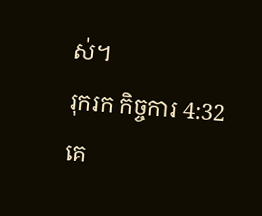ស់។
រុករក កិច្ចការ 4:32
គេ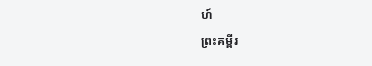ហ៍
ព្រះគម្ពីរ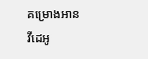គម្រោងអាន
វីដេអូ